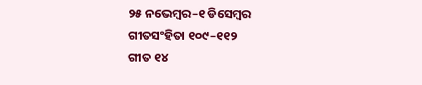୨୫ ନଭେମ୍ବର–୧ ଡିସେମ୍ବର
ଗୀତସଂହିତା ୧୦୯–୧୧୨
ଗୀତ ୧୪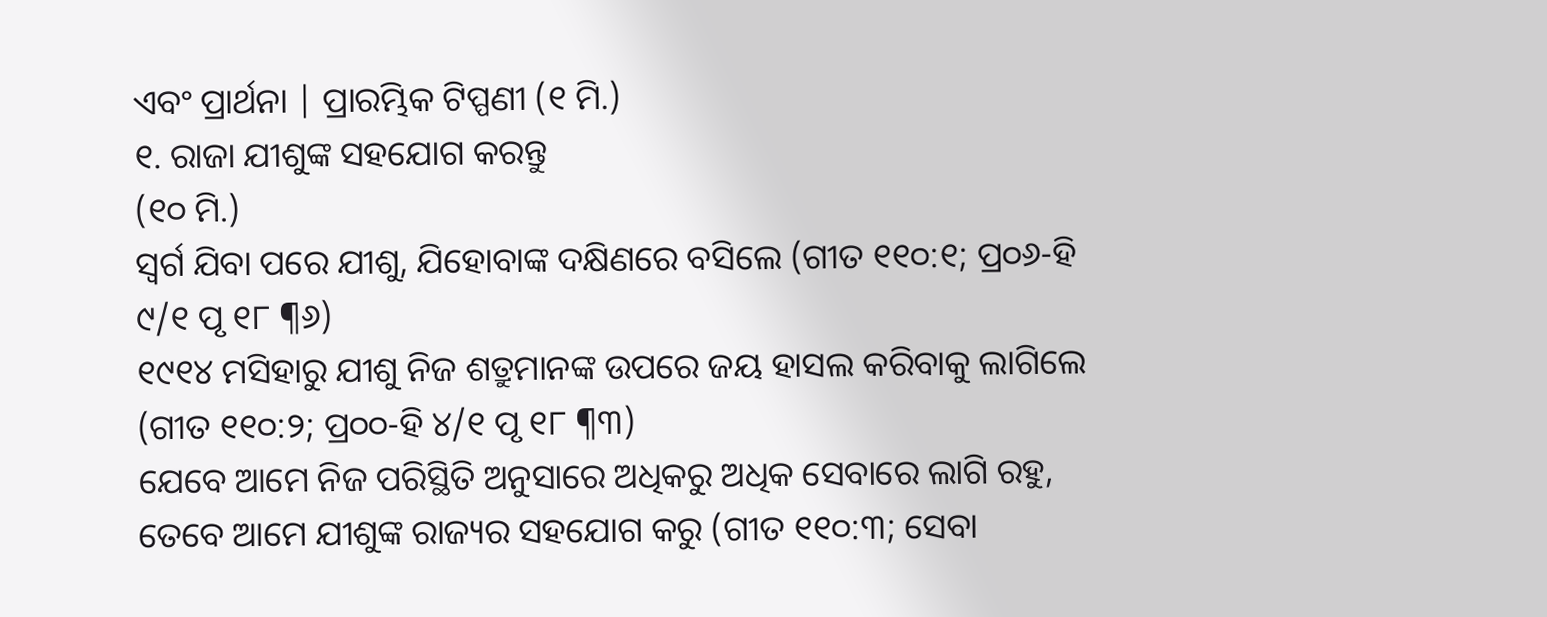ଏବଂ ପ୍ରାର୍ଥନା | ପ୍ରାରମ୍ଭିକ ଟିପ୍ପଣୀ (୧ ମି.)
୧. ରାଜା ଯୀଶୁଙ୍କ ସହଯୋଗ କରନ୍ତୁ
(୧୦ ମି.)
ସ୍ୱର୍ଗ ଯିବା ପରେ ଯୀଶୁ, ଯିହୋବାଙ୍କ ଦକ୍ଷିଣରେ ବସିଲେ (ଗୀତ ୧୧୦:୧; ପ୍ର୦୬-ହି ୯/୧ ପୃ ୧୮ ¶୬)
୧୯୧୪ ମସିହାରୁ ଯୀଶୁ ନିଜ ଶତ୍ରୁମାନଙ୍କ ଉପରେ ଜୟ ହାସଲ କରିବାକୁ ଲାଗିଲେ (ଗୀତ ୧୧୦:୨; ପ୍ର୦୦-ହି ୪/୧ ପୃ ୧୮ ¶୩)
ଯେବେ ଆମେ ନିଜ ପରିସ୍ଥିତି ଅନୁସାରେ ଅଧିକରୁ ଅଧିକ ସେବାରେ ଲାଗି ରହୁ, ତେବେ ଆମେ ଯୀଶୁଙ୍କ ରାଜ୍ୟର ସହଯୋଗ କରୁ (ଗୀତ ୧୧୦:୩; ସେବା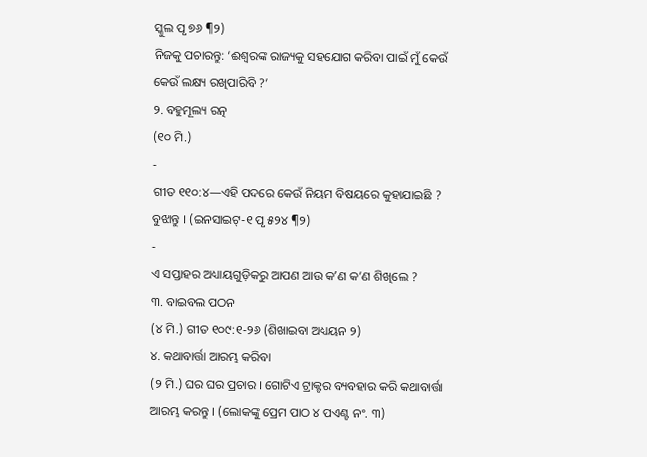ସ୍କୁଲ ପୃ ୭୬ ¶୨)
ନିଜକୁ ପଚାରନ୍ତୁ: ‘ଈଶ୍ୱରଙ୍କ ରାଜ୍ୟକୁ ସହଯୋଗ କରିବା ପାଇଁ ମୁଁ କେଉଁ କେଉଁ ଲକ୍ଷ୍ୟ ରଖିପାରିବି ?’
୨. ବହୁମୂଲ୍ୟ ରତ୍ନ
(୧୦ ମି.)
-
ଗୀତ ୧୧୦:୪—ଏହି ପଦରେ କେଉଁ ନିୟମ ବିଷୟରେ କୁହାଯାଇଛି ? ବୁଝାନ୍ତୁ । (ଇନସାଇଟ୍-୧ ପୃ ୫୨୪ ¶୨)
-
ଏ ସପ୍ତାହର ଅଧ୍ୟାୟଗୁଡ଼ିକରୁ ଆପଣ ଆଉ କʼଣ କ’ଣ ଶିଖିଲେ ?
୩. ବାଇବଲ ପଠନ
(୪ ମି.) ଗୀତ ୧୦୯:୧-୨୬ (ଶିଖାଇବା ଅଧ୍ୟୟନ ୨)
୪. କଥାବାର୍ତ୍ତା ଆରମ୍ଭ କରିବା
(୨ ମି.) ଘର ଘର ପ୍ରଚାର । ଗୋଟିଏ ଟ୍ରାକ୍ଟର ବ୍ୟବହାର କରି କଥାବାର୍ତ୍ତା ଆରମ୍ଭ କରନ୍ତୁ । (ଲୋକଙ୍କୁ ପ୍ରେମ ପାଠ ୪ ପଏଣ୍ଟ ନଂ. ୩)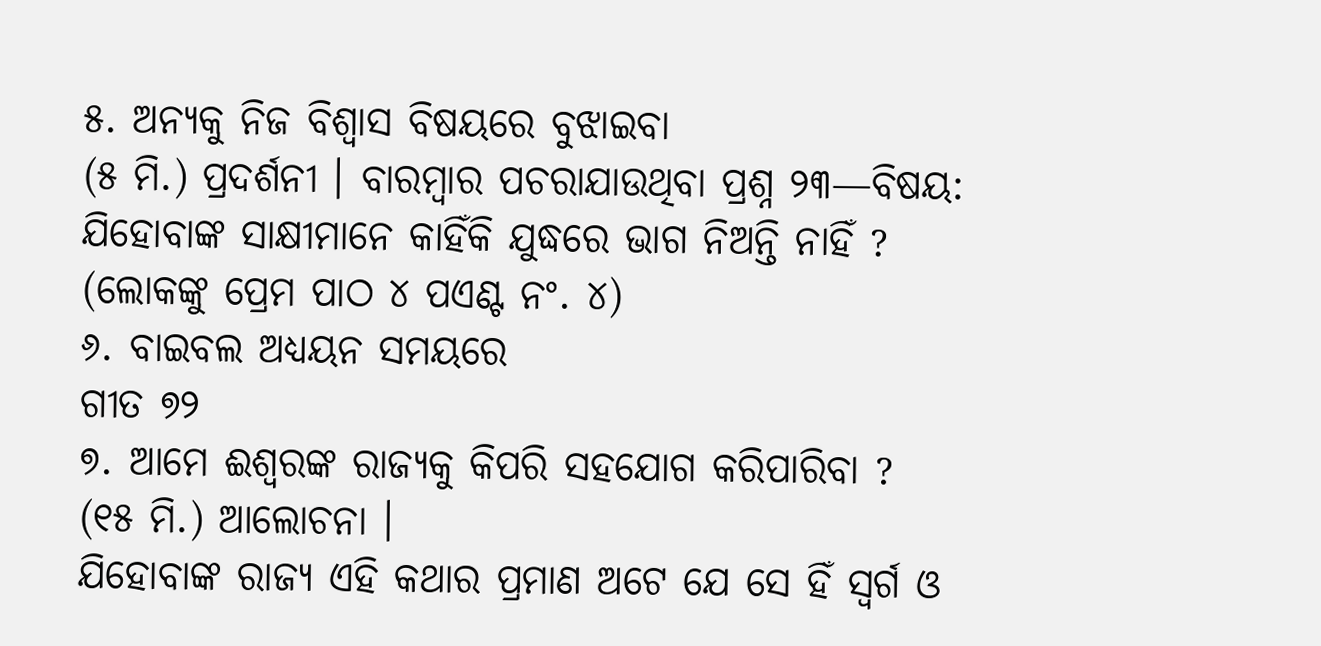୫. ଅନ୍ୟକୁ ନିଜ ବିଶ୍ୱାସ ବିଷୟରେ ବୁଝାଇବା
(୫ ମି.) ପ୍ରଦର୍ଶନୀ । ବାରମ୍ବାର ପଚରାଯାଉଥିବା ପ୍ରଶ୍ନ ୨୩—ବିଷୟ: ଯିହୋବାଙ୍କ ସାକ୍ଷୀମାନେ କାହିଁକି ଯୁଦ୍ଧରେ ଭାଗ ନିଅନ୍ତି ନାହିଁ ? (ଲୋକଙ୍କୁ ପ୍ରେମ ପାଠ ୪ ପଏଣ୍ଟ ନଂ. ୪)
୬. ବାଇବଲ ଅଧ୍ୟୟନ ସମୟରେ
ଗୀତ ୭୨
୭. ଆମେ ଈଶ୍ୱରଙ୍କ ରାଜ୍ୟକୁ କିପରି ସହଯୋଗ କରିପାରିବା ?
(୧୫ ମି.) ଆଲୋଚନା ।
ଯିହୋବାଙ୍କ ରାଜ୍ୟ ଏହି କଥାର ପ୍ରମାଣ ଅଟେ ଯେ ସେ ହିଁ ସ୍ୱର୍ଗ ଓ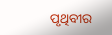ପୃଥିବୀର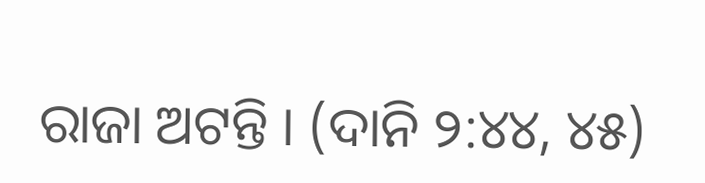ରାଜା ଅଟନ୍ତି । (ଦାନି ୨:୪୪, ୪୫)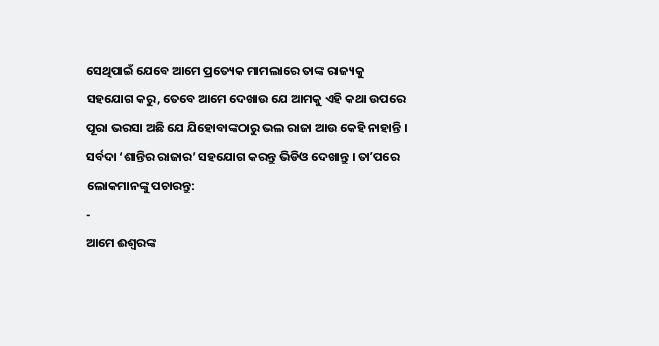ସେଥିପାଇଁ ଯେବେ ଆମେ ପ୍ରତ୍ୟେକ ମାମଲାରେ ତାଙ୍କ ରାଜ୍ୟକୁ ସହଯୋଗ କରୁ, ତେବେ ଆମେ ଦେଖାଉ ଯେ ଆମକୁ ଏହି କଥା ଉପରେ ପୂରା ଭରସା ଅଛି ଯେ ଯିହୋବାଙ୍କଠାରୁ ଭଲ ରାଜା ଆଉ କେହି ନାହାନ୍ତି ।
ସର୍ବଦା ‘ଶାନ୍ତିର ରାଜାର’ ସହଯୋଗ କରନ୍ତୁ ଭିଡିଓ ଦେଖାନ୍ତୁ । ତାʼପରେ ଲୋକମାନଙ୍କୁ ପଚାରନ୍ତୁ:
-
ଆମେ ଈଶ୍ୱରଙ୍କ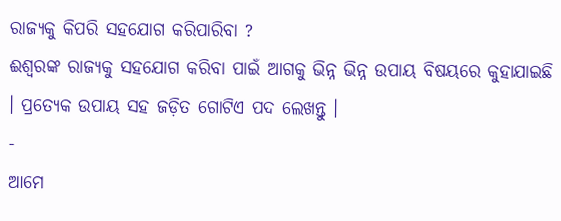ରାଜ୍ୟକୁ କିପରି ସହଯୋଗ କରିପାରିବା ?
ଈଶ୍ୱରଙ୍କ ରାଜ୍ୟକୁ ସହଯୋଗ କରିବା ପାଇଁ ଆଗକୁ ଭିନ୍ନ ଭିନ୍ନ ଉପାୟ ବିଷୟରେ କୁହାଯାଇଛି । ପ୍ରତ୍ୟେକ ଉପାୟ ସହ ଜଡ଼ିତ ଗୋଟିଏ ପଦ ଲେଖନ୍ତୁ ।
-
ଆମେ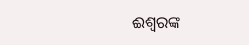ଈଶ୍ୱରଙ୍କ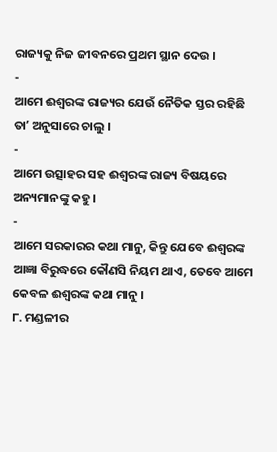ରାଜ୍ୟକୁ ନିଜ ଜୀବନରେ ପ୍ରଥମ ସ୍ଥାନ ଦେଉ ।
-
ଆମେ ଈଶ୍ୱରଙ୍କ ରାଜ୍ୟର ଯେଉଁ ନୈତିକ ସ୍ତର ରହିଛି ତାʼ ଅନୁସାରେ ଚାଲୁ ।
-
ଆମେ ଉତ୍ସାହର ସହ ଈଶ୍ୱରଙ୍କ ରାଜ୍ୟ ବିଷୟରେ ଅନ୍ୟମାନଙ୍କୁ କହୁ ।
-
ଆମେ ସରକାରର କଥା ମାନୁ, କିନ୍ତୁ ଯେବେ ଈଶ୍ୱରଙ୍କ ଆଜ୍ଞା ବିରୁଦ୍ଧରେ କୌଣସି ନିୟମ ଥାଏ, ତେବେ ଆମେ କେବଳ ଈଶ୍ୱରଙ୍କ କଥା ମାନୁ ।
୮. ମଣ୍ଡଳୀର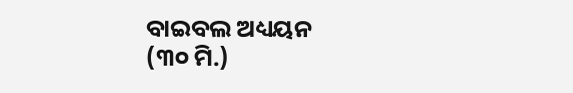ବାଇବଲ ଅଧ୍ୟୟନ
(୩୦ ମି.)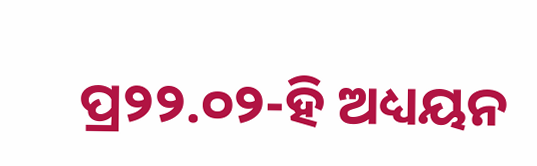ପ୍ର୨୨.୦୨-ହି ଅଧ୍ୟୟନ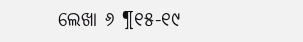ଲେଖା ୬ ¶୧୫-୧୯